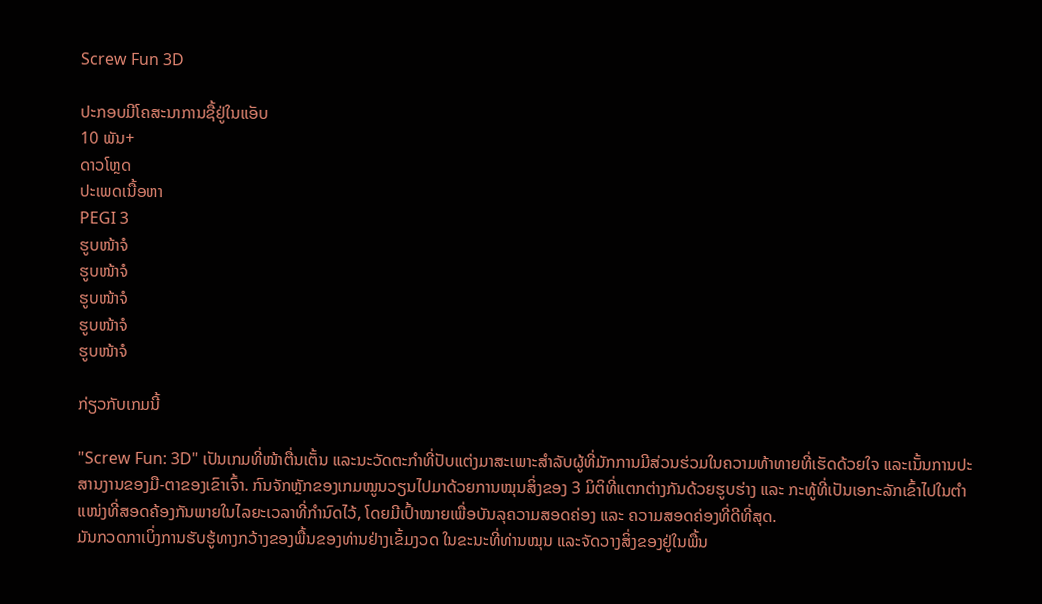Screw Fun 3D

ປະກອບມີໂຄສະນາການຊື້ຢູ່ໃນແອັບ
10 ພັນ+
ດາວໂຫຼດ
ປະເພດເນື້ອຫາ
PEGI 3
ຮູບໜ້າຈໍ
ຮູບໜ້າຈໍ
ຮູບໜ້າຈໍ
ຮູບໜ້າຈໍ
ຮູບໜ້າຈໍ

ກ່ຽວກັບເກມນີ້

"Screw Fun: 3D" ເປັນເກມທີ່ໜ້າຕື່ນເຕັ້ນ ແລະນະວັດຕະກໍາທີ່ປັບແຕ່ງມາສະເພາະສໍາລັບຜູ້ທີ່ມັກການມີສ່ວນຮ່ວມໃນຄວາມທ້າທາຍທີ່ເຮັດດ້ວຍໃຈ ແລະເນັ້ນການປະສານງານຂອງມື-ຕາຂອງເຂົາເຈົ້າ. ກົນຈັກຫຼັກຂອງເກມໝູນວຽນໄປມາດ້ວຍການໝຸນສິ່ງຂອງ 3 ມິຕິທີ່ແຕກຕ່າງກັນດ້ວຍຮູບຮ່າງ ແລະ ກະທູ້ທີ່ເປັນເອກະລັກເຂົ້າໄປໃນຕຳແໜ່ງທີ່ສອດຄ້ອງກັນພາຍໃນໄລຍະເວລາທີ່ກຳນົດໄວ້, ໂດຍມີເປົ້າໝາຍເພື່ອບັນລຸຄວາມສອດຄ່ອງ ແລະ ຄວາມສອດຄ່ອງທີ່ດີທີ່ສຸດ.
ມັນກວດກາເບິ່ງການຮັບຮູ້ທາງກວ້າງຂອງພື້ນຂອງທ່ານຢ່າງເຂັ້ມງວດ ໃນຂະນະທີ່ທ່ານໝຸນ ແລະຈັດວາງສິ່ງຂອງຢູ່ໃນພື້ນ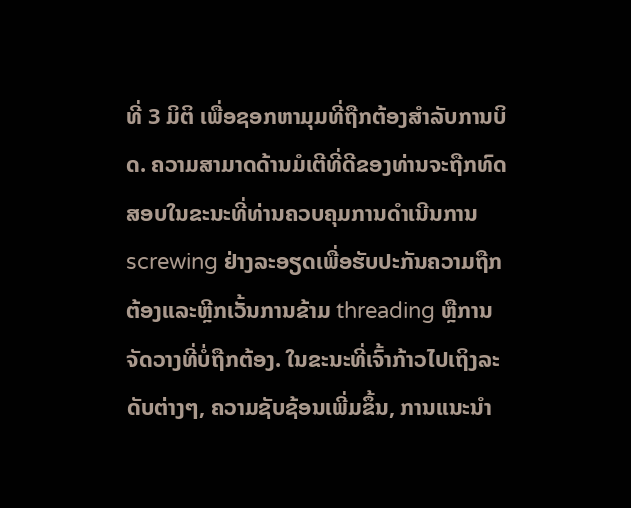ທີ່ 3 ມິຕິ ເພື່ອຊອກຫາມຸມທີ່ຖືກຕ້ອງສຳລັບການບິດ. ຄວາມສາມາດດ້ານມໍເຕີທີ່ດີຂອງທ່ານຈະຖືກທົດສອບໃນຂະນະທີ່ທ່ານຄວບຄຸມການດໍາເນີນການ screwing ຢ່າງລະອຽດເພື່ອຮັບປະກັນຄວາມຖືກຕ້ອງແລະຫຼີກເວັ້ນການຂ້າມ threading ຫຼືການຈັດວາງທີ່ບໍ່ຖືກຕ້ອງ. ໃນຂະນະທີ່ເຈົ້າກ້າວໄປເຖິງລະດັບຕ່າງໆ, ຄວາມຊັບຊ້ອນເພີ່ມຂຶ້ນ, ການແນະນຳ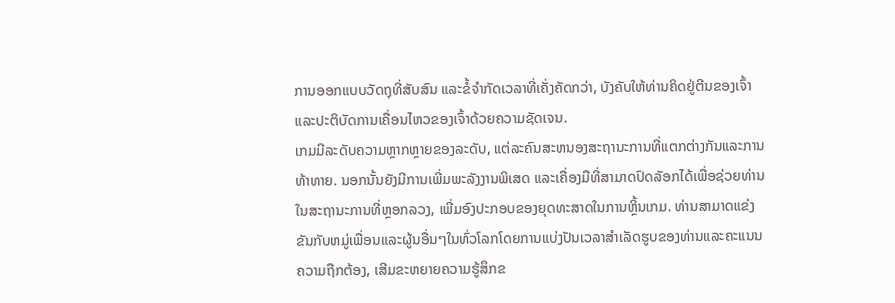ການອອກແບບວັດຖຸທີ່ສັບສົນ ແລະຂໍ້ຈຳກັດເວລາທີ່ເຄັ່ງຄັດກວ່າ, ບັງຄັບໃຫ້ທ່ານຄິດຢູ່ຕີນຂອງເຈົ້າ ແລະປະຕິບັດການເຄື່ອນໄຫວຂອງເຈົ້າດ້ວຍຄວາມຊັດເຈນ.
ເກມມີລະດັບຄວາມຫຼາກຫຼາຍຂອງລະດັບ, ແຕ່ລະຄົນສະຫນອງສະຖານະການທີ່ແຕກຕ່າງກັນແລະການທ້າທາຍ. ນອກນັ້ນຍັງມີການເພີ່ມພະລັງງານພິເສດ ແລະເຄື່ອງມືທີ່ສາມາດປົດລັອກໄດ້ເພື່ອຊ່ວຍທ່ານໃນສະຖານະການທີ່ຫຼອກລວງ, ເພີ່ມອົງປະກອບຂອງຍຸດທະສາດໃນການຫຼິ້ນເກມ. ທ່ານສາມາດແຂ່ງຂັນກັບຫມູ່ເພື່ອນແລະຜູ້ນອື່ນໆໃນທົ່ວໂລກໂດຍການແບ່ງປັນເວລາສໍາເລັດຮູບຂອງທ່ານແລະຄະແນນຄວາມຖືກຕ້ອງ, ເສີມຂະຫຍາຍຄວາມຮູ້ສຶກຂ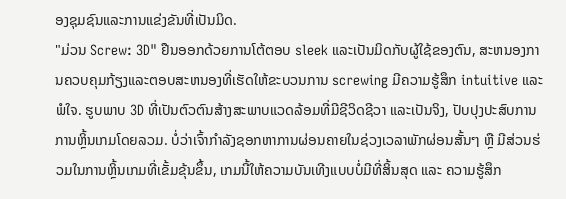ອງຊຸມຊົນແລະການແຂ່ງຂັນທີ່ເປັນມິດ.
"ມ່ວນ Screw: 3D" ຢືນອອກດ້ວຍການໂຕ້ຕອບ sleek ແລະເປັນມິດກັບຜູ້ໃຊ້ຂອງຕົນ, ສະຫນອງການຄວບຄຸມກ້ຽງແລະຕອບສະຫນອງທີ່ເຮັດໃຫ້ຂະບວນການ screwing ມີຄວາມຮູ້ສຶກ intuitive ແລະພໍໃຈ. ຮູບພາບ 3D ທີ່ເປັນຕົວຕົນສ້າງສະພາບແວດລ້ອມທີ່ມີຊີວິດຊີວາ ແລະເປັນຈິງ, ປັບປຸງປະສົບການການຫຼິ້ນເກມໂດຍລວມ. ບໍ່ວ່າເຈົ້າກຳລັງຊອກຫາການຜ່ອນຄາຍໃນຊ່ວງເວລາພັກຜ່ອນສັ້ນໆ ຫຼື ມີສ່ວນຮ່ວມໃນການຫຼິ້ນເກມທີ່ເຂັ້ມຂຸ້ນຂຶ້ນ, ເກມນີ້ໃຫ້ຄວາມບັນເທີງແບບບໍ່ມີທີ່ສິ້ນສຸດ ແລະ ຄວາມຮູ້ສຶກ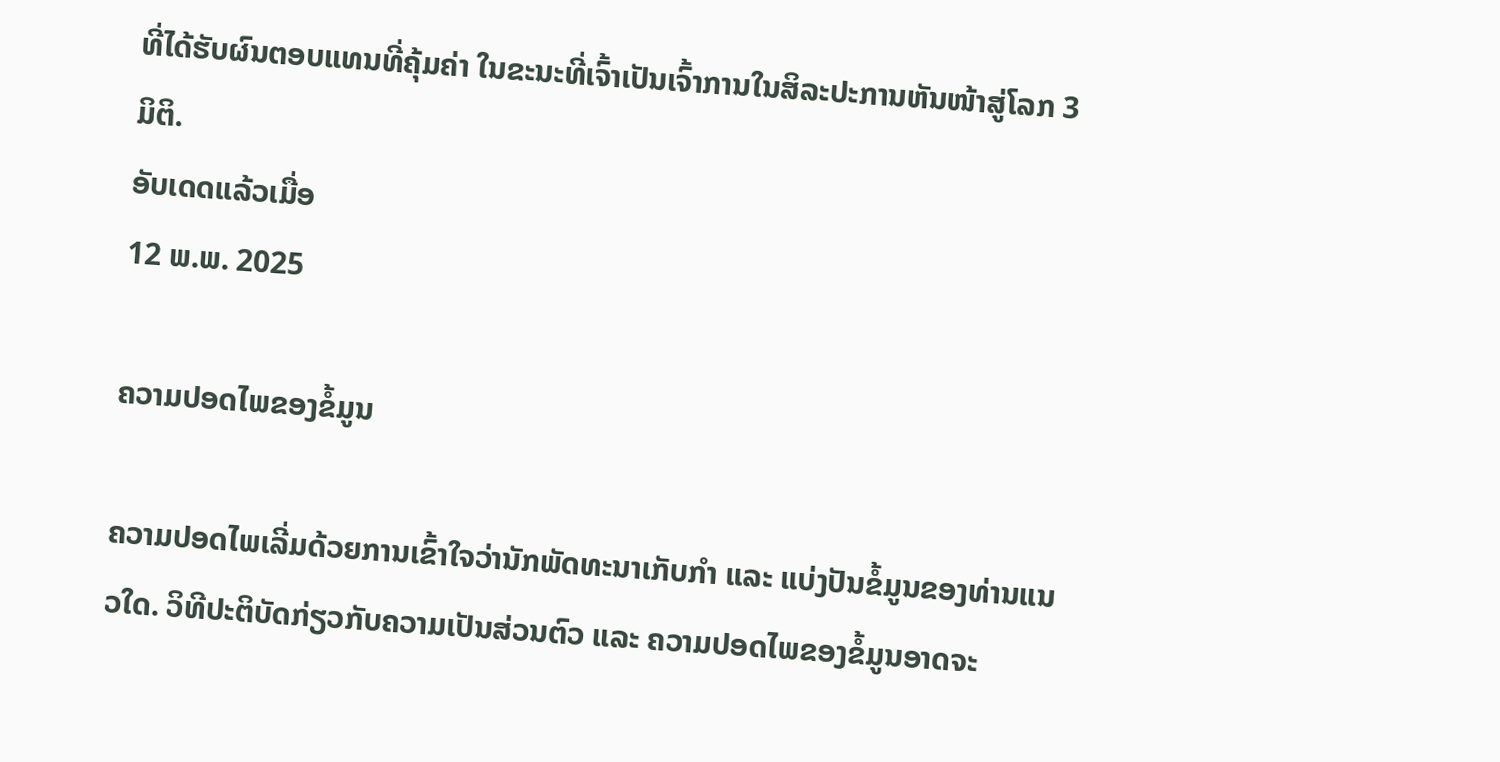ທີ່ໄດ້ຮັບຜົນຕອບແທນທີ່ຄຸ້ມຄ່າ ໃນຂະນະທີ່ເຈົ້າເປັນເຈົ້າການໃນສິລະປະການຫັນໜ້າສູ່ໂລກ 3 ມິຕິ.
ອັບເດດແລ້ວເມື່ອ
12 ພ.ພ. 2025

ຄວາມປອດໄພຂອງຂໍ້ມູນ

ຄວາມປອດໄພເລີ່ມດ້ວຍການເຂົ້າໃຈວ່ານັກພັດທະນາເກັບກຳ ແລະ ແບ່ງປັນຂໍ້ມູນຂອງທ່ານແນວໃດ. ວິທີປະຕິບັດກ່ຽວກັບຄວາມເປັນສ່ວນຕົວ ແລະ ຄວາມປອດໄພຂອງຂໍ້ມູນອາດຈະ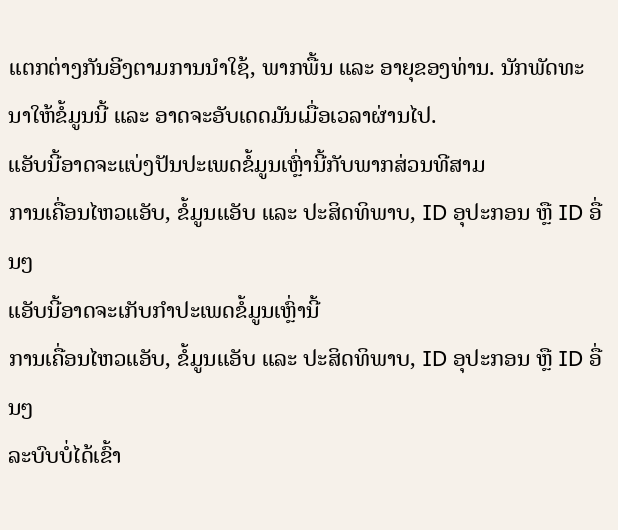ແຕກຕ່າງກັນອີງຕາມການນຳໃຊ້, ພາກພື້ນ ແລະ ອາຍຸຂອງທ່ານ. ນັກພັດທະນາໃຫ້ຂໍ້ມູນນີ້ ແລະ ອາດຈະອັບເດດມັນເມື່ອເວລາຜ່ານໄປ.
ແອັບນີ້ອາດຈະແບ່ງປັນປະເພດຂໍ້ມູນເຫຼົ່ານີ້ກັບພາກສ່ວນທີສາມ
ການເຄື່ອນໄຫວແອັບ, ຂໍ້ມູນແອັບ ແລະ ປະສິດທິພາບ, ID ອຸປະກອນ ຫຼື ID ອື່ນໆ
ແອັບນີ້ອາດຈະເກັບກຳປະເພດຂໍ້ມູນເຫຼົ່ານີ້
ການເຄື່ອນໄຫວແອັບ, ຂໍ້ມູນແອັບ ແລະ ປະສິດທິພາບ, ID ອຸປະກອນ ຫຼື ID ອື່ນໆ
ລະບົບບໍ່ໄດ້ເຂົ້າ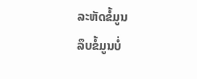ລະຫັດຂໍ້ມູນ
ລຶບຂໍ້ມູນບໍ່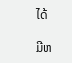ໄດ້

ມີຫ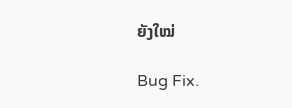ຍັງໃໝ່

Bug Fix.